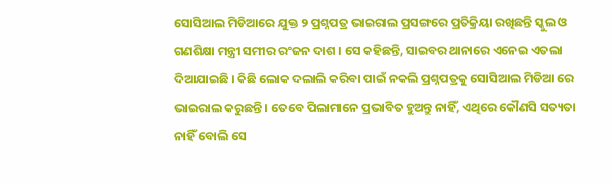ସୋସିଆଲ ମିଡିଆରେ ଯୁକ୍ତ ୨ ପ୍ରଶ୍ନପତ୍ର ଭାଇରାଲ ପ୍ରସଙ୍ଗରେ ପ୍ରତିକ୍ରିୟା ରଖିଛନ୍ତି ସ୍କୁଲ ଓ ଗଣଶିକ୍ଷା ମନ୍ତ୍ରୀ ସମୀର ରଂଜନ ଦାଶ । ସେ କହିଛନ୍ତି, ସାଇବର ଥାନାରେ ଏନେଇ ଏତଲା ଦିଆଯାଇଛି । କିଛି ଲୋକ ଦଲାଲି କରିବା ପାଇଁ ନକଲି ପ୍ରଶ୍ନପତ୍ରକୁ ସୋସିଆଲ ମିଡିଆ ରେ ଭାଇରାଲ କରୁଛନ୍ତି । ତେବେ ପିଲାମାନେ ପ୍ରଭାବିତ ହୁଅନ୍ତୁ ନାହିଁ, ଏଥିରେ କୌଣସି ସତ୍ୟତା ନାହିଁ ବୋଲି ସେ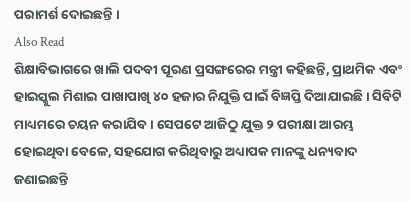ପରାମର୍ଶ ଦୋଇଛନ୍ତି ।
Also Read
ଶିକ୍ଷାବିଭାଗରେ ଖାଲି ପଦବୀ ପୂରଣ ପ୍ରସଙ୍ଗରେର ମନ୍ତ୍ରୀ କହିଛନ୍ତି, ପ୍ରାଥମିକ ଏବଂ ହାଇସ୍କୁଲ ମିଶାଇ ପାଖାପାଖି ୪୦ ହଜାର ନିଯୁକ୍ତି ପାଇଁ ବିଜ୍ଞପ୍ତି ଦିଆଯାଇଛି । ସିବିଟି ମାଧ୍ୟମରେ ଚୟନ କରାଯିବ । ସେପଟେ ଆଜିଠୁ ଯୁକ୍ତ ୨ ପରୀକ୍ଷା ଆରମ୍ଭ ହୋଇଥିବା ବେଳେ, ସହଯୋଗ କରିଥିବାରୁ ଅଧ୍ୟାପକ ମାନଙ୍କୁ ଧନ୍ୟବାଦ ଜଣାଇଛନ୍ତି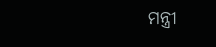ମନ୍ତ୍ରୀ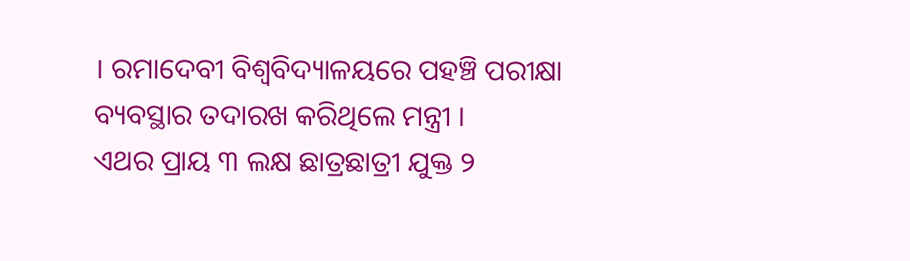। ରମାଦେବୀ ବିଶ୍ୱବିଦ୍ୟାଳୟରେ ପହଞ୍ଚି ପରୀକ୍ଷା ବ୍ୟବସ୍ଥାର ତଦାରଖ କରିଥିଲେ ମନ୍ତ୍ରୀ ।
ଏଥର ପ୍ରାୟ ୩ ଲକ୍ଷ ଛାତ୍ରଛାତ୍ରୀ ଯୁକ୍ତ ୨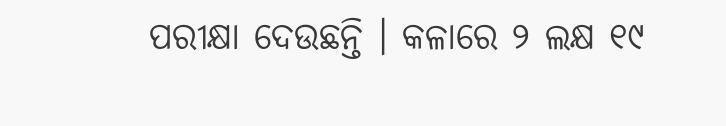ପରୀକ୍ଷା ଦେଉଛନ୍ତି । କଳାରେ ୨ ଲକ୍ଷ ୧୯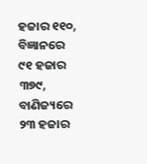ହଜାର ୧୧୦, ବିଜ୍ଞାନରେ ୯୧ ହଜାର ୩୭୯, ବାଣିଜ୍ୟରେ ୨୩ ହଜାର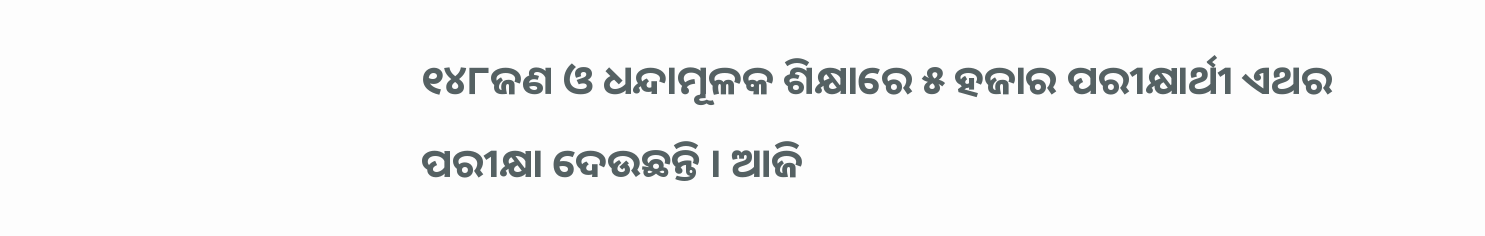୧୪୮ଜଣ ଓ ଧନ୍ଦାମୂଳକ ଶିକ୍ଷାରେ ୫ ହଜାର ପରୀକ୍ଷାର୍ଥୀ ଏଥର ପରୀକ୍ଷା ଦେଉଛନ୍ତି । ଆଜି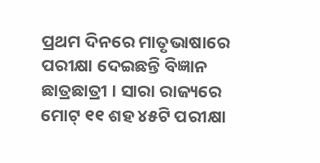ପ୍ରଥମ ଦିନରେ ମାତୃଭାଷାରେ ପରୀକ୍ଷା ଦେଇଛନ୍ତି ବିଜ୍ଞାନ ଛାତ୍ରଛାତ୍ରୀ । ସାରା ରାଜ୍ୟରେ ମୋଟ୍ ୧୧ ଶହ ୪୫ଟି ପରୀକ୍ଷା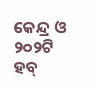କେନ୍ଦ୍ର ଓ ୨୦୨ଟି ହବ୍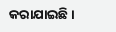କରାଯାଇଛି ।